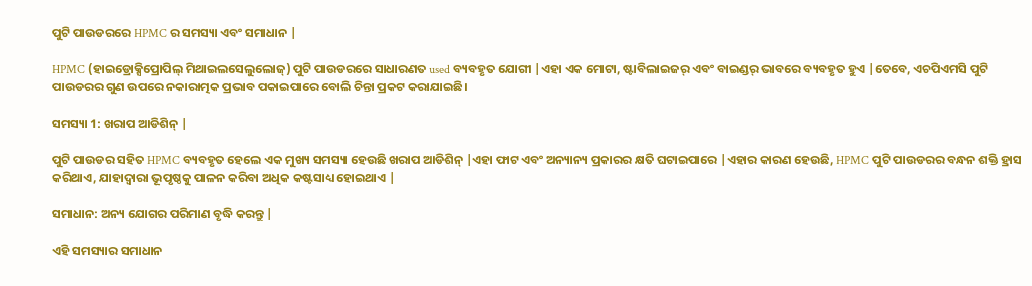ପୁଟି ପାଉଡରରେ HPMC ର ସମସ୍ୟା ଏବଂ ସମାଧାନ |

HPMC (ହାଇଡ୍ରୋକ୍ସିପ୍ରୋପିଲ୍ ମିଥାଇଲସେଲୁଲୋଜ୍) ପୁଟି ପାଉଡରରେ ସାଧାରଣତ used ବ୍ୟବହୃତ ଯୋଗୀ |ଏହା ଏକ ମୋଟା, ଷ୍ଟାବିଲାଇଜର୍ ଏବଂ ବାଇଣ୍ଡର୍ ଭାବରେ ବ୍ୟବହୃତ ହୁଏ |ତେବେ, ଏଚପିଏମସି ପୁଟି ପାଉଡରର ଗୁଣ ଉପରେ ନକାରାତ୍ମକ ପ୍ରଭାବ ପକାଇପାରେ ବୋଲି ଚିନ୍ତା ପ୍ରକଟ କରାଯାଇଛି।

ସମସ୍ୟା 1: ଖରାପ ଆଡିଶିନ୍ |

ପୁଟି ପାଉଡର ସହିତ HPMC ବ୍ୟବହୃତ ହେଲେ ଏକ ମୁଖ୍ୟ ସମସ୍ୟା ହେଉଛି ଖରାପ ଆଡିଶିନ୍ |ଏହା ଫାଟ ଏବଂ ଅନ୍ୟାନ୍ୟ ପ୍ରକାରର କ୍ଷତି ଘଟାଇପାରେ |ଏହାର କାରଣ ହେଉଛି, HPMC ପୁଟି ପାଉଡରର ବନ୍ଧନ ଶକ୍ତି ହ୍ରାସ କରିଥାଏ, ଯାହାଦ୍ୱାରା ଭୂପୃଷ୍ଠକୁ ପାଳନ କରିବା ଅଧିକ କଷ୍ଟସାଧ୍ୟ ହୋଇଥାଏ |

ସମାଧାନ: ଅନ୍ୟ ଯୋଗର ପରିମାଣ ବୃଦ୍ଧି କରନ୍ତୁ |

ଏହି ସମସ୍ୟାର ସମାଧାନ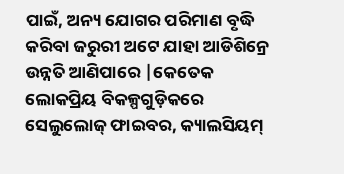ପାଇଁ, ଅନ୍ୟ ଯୋଗର ପରିମାଣ ବୃଦ୍ଧି କରିବା ଜରୁରୀ ଅଟେ ଯାହା ଆଡିଶିନ୍ରେ ଉନ୍ନତି ଆଣିପାରେ |କେତେକ ଲୋକପ୍ରିୟ ବିକଳ୍ପଗୁଡ଼ିକରେ ସେଲୁଲୋଜ୍ ଫାଇବର, କ୍ୟାଲସିୟମ୍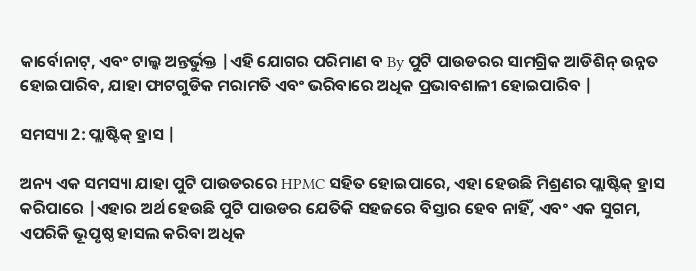କାର୍ବୋନାଟ୍, ଏବଂ ଟାଲ୍କ ଅନ୍ତର୍ଭୁକ୍ତ |ଏହି ଯୋଗର ପରିମାଣ ବ By ପୁଟି ପାଉଡରର ସାମଗ୍ରିକ ଆଡିଶିନ୍ ଉନ୍ନତ ହୋଇପାରିବ, ଯାହା ଫାଟଗୁଡିକ ମରାମତି ଏବଂ ଭରିବାରେ ଅଧିକ ପ୍ରଭାବଶାଳୀ ହୋଇପାରିବ |

ସମସ୍ୟା 2: ପ୍ଲାଷ୍ଟିକ୍ ହ୍ରାସ |

ଅନ୍ୟ ଏକ ସମସ୍ୟା ଯାହା ପୁଟି ପାଉଡରରେ HPMC ସହିତ ହୋଇପାରେ, ଏହା ହେଉଛି ମିଶ୍ରଣର ପ୍ଲାଷ୍ଟିକ୍ ହ୍ରାସ କରିପାରେ |ଏହାର ଅର୍ଥ ହେଉଛି ପୁଟି ପାଉଡର ଯେତିକି ସହଜରେ ବିସ୍ତାର ହେବ ନାହିଁ, ଏବଂ ଏକ ସୁଗମ, ଏପରିକି ଭୂପୃଷ୍ଠ ହାସଲ କରିବା ଅଧିକ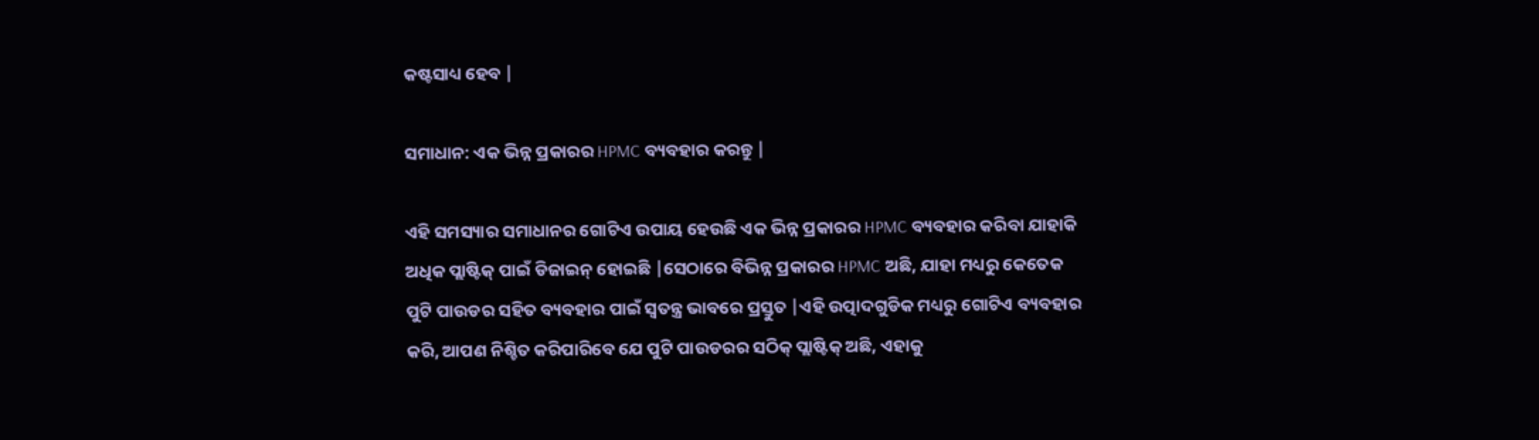କଷ୍ଟସାଧ୍ୟ ହେବ |

ସମାଧାନ: ଏକ ଭିନ୍ନ ପ୍ରକାରର HPMC ବ୍ୟବହାର କରନ୍ତୁ |

ଏହି ସମସ୍ୟାର ସମାଧାନର ଗୋଟିଏ ଉପାୟ ହେଉଛି ଏକ ଭିନ୍ନ ପ୍ରକାରର HPMC ବ୍ୟବହାର କରିବା ଯାହାକି ଅଧିକ ପ୍ଲାଷ୍ଟିକ୍ ପାଇଁ ଡିଜାଇନ୍ ହୋଇଛି |ସେଠାରେ ବିଭିନ୍ନ ପ୍ରକାରର HPMC ଅଛି, ଯାହା ମଧ୍ୟରୁ କେତେକ ପୁଟି ପାଉଡର ସହିତ ବ୍ୟବହାର ପାଇଁ ସ୍ୱତନ୍ତ୍ର ଭାବରେ ପ୍ରସ୍ତୁତ |ଏହି ଉତ୍ପାଦଗୁଡିକ ମଧ୍ୟରୁ ଗୋଟିଏ ବ୍ୟବହାର କରି, ଆପଣ ନିଶ୍ଚିତ କରିପାରିବେ ଯେ ପୁଟି ପାଉଡରର ସଠିକ୍ ପ୍ଲାଷ୍ଟିକ୍ ଅଛି, ଏହାକୁ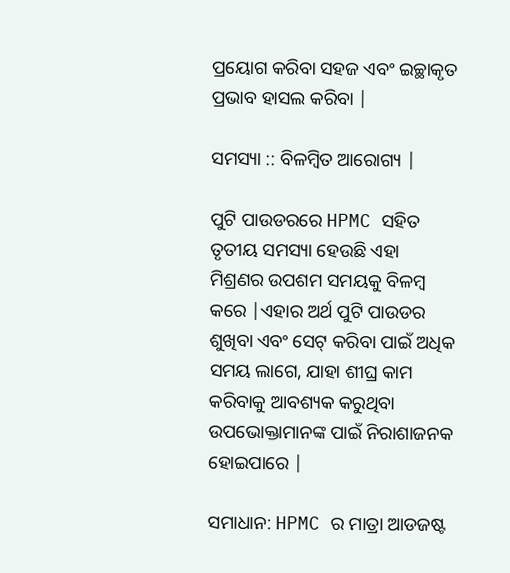ପ୍ରୟୋଗ କରିବା ସହଜ ଏବଂ ଇଚ୍ଛାକୃତ ପ୍ରଭାବ ହାସଲ କରିବା |

ସମସ୍ୟା :: ବିଳମ୍ବିତ ଆରୋଗ୍ୟ |

ପୁଟି ପାଉଡରରେ HPMC ସହିତ ତୃତୀୟ ସମସ୍ୟା ହେଉଛି ଏହା ମିଶ୍ରଣର ଉପଶମ ସମୟକୁ ବିଳମ୍ବ କରେ |ଏହାର ଅର୍ଥ ପୁଟି ପାଉଡର ଶୁଖିବା ଏବଂ ସେଟ୍ କରିବା ପାଇଁ ଅଧିକ ସମୟ ଲାଗେ, ଯାହା ଶୀଘ୍ର କାମ କରିବାକୁ ଆବଶ୍ୟକ କରୁଥିବା ଉପଭୋକ୍ତାମାନଙ୍କ ପାଇଁ ନିରାଶାଜନକ ହୋଇପାରେ |

ସମାଧାନ: HPMC ର ମାତ୍ରା ଆଡଜଷ୍ଟ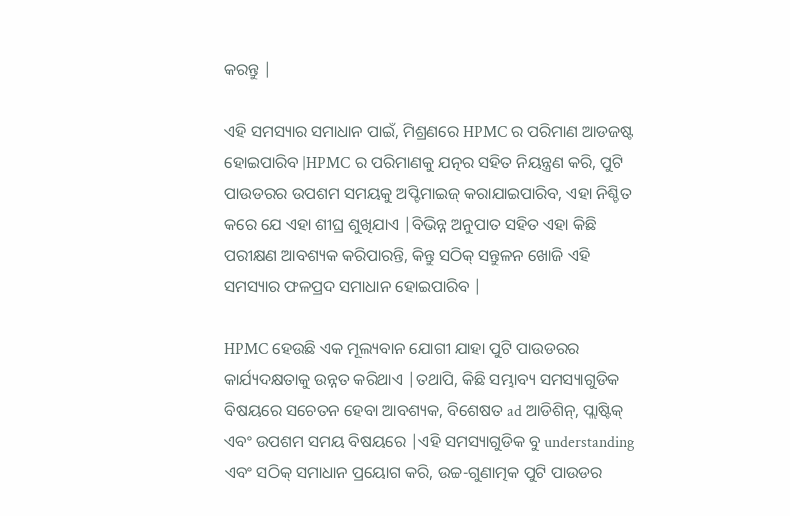କରନ୍ତୁ |

ଏହି ସମସ୍ୟାର ସମାଧାନ ପାଇଁ, ମିଶ୍ରଣରେ HPMC ର ପରିମାଣ ଆଡଜଷ୍ଟ ହୋଇପାରିବ |HPMC ର ପରିମାଣକୁ ଯତ୍ନର ସହିତ ନିୟନ୍ତ୍ରଣ କରି, ପୁଟି ପାଉଡରର ଉପଶମ ସମୟକୁ ଅପ୍ଟିମାଇଜ୍ କରାଯାଇପାରିବ, ଏହା ନିଶ୍ଚିତ କରେ ଯେ ଏହା ଶୀଘ୍ର ଶୁଖିଯାଏ |ବିଭିନ୍ନ ଅନୁପାତ ସହିତ ଏହା କିଛି ପରୀକ୍ଷଣ ଆବଶ୍ୟକ କରିପାରନ୍ତି, କିନ୍ତୁ ସଠିକ୍ ସନ୍ତୁଳନ ଖୋଜି ଏହି ସମସ୍ୟାର ଫଳପ୍ରଦ ସମାଧାନ ହୋଇପାରିବ |

HPMC ହେଉଛି ଏକ ମୂଲ୍ୟବାନ ଯୋଗୀ ଯାହା ପୁଟି ପାଉଡରର କାର୍ଯ୍ୟଦକ୍ଷତାକୁ ଉନ୍ନତ କରିଥାଏ |ତଥାପି, କିଛି ସମ୍ଭାବ୍ୟ ସମସ୍ୟାଗୁଡିକ ବିଷୟରେ ସଚେତନ ହେବା ଆବଶ୍ୟକ, ବିଶେଷତ ad ଆଡିଶିନ୍, ପ୍ଲାଷ୍ଟିକ୍ ଏବଂ ଉପଶମ ସମୟ ବିଷୟରେ |ଏହି ସମସ୍ୟାଗୁଡିକ ବୁ understanding ଏବଂ ସଠିକ୍ ସମାଧାନ ପ୍ରୟୋଗ କରି, ଉଚ୍ଚ-ଗୁଣାତ୍ମକ ପୁଟି ପାଉଡର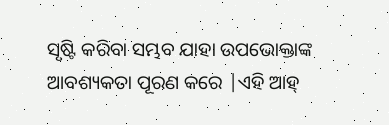ସୃଷ୍ଟି କରିବା ସମ୍ଭବ ଯାହା ଉପଭୋକ୍ତାଙ୍କ ଆବଶ୍ୟକତା ପୂରଣ କରେ |ଏହି ଆହ୍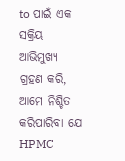to ପାଇଁ ଏକ ସକ୍ରିୟ ଆଭିମୁଖ୍ୟ ଗ୍ରହଣ କରି, ଆମେ ନିଶ୍ଚିତ କରିପାରିବା ଯେ HPMC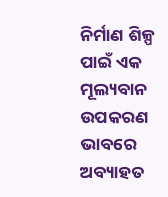ନିର୍ମାଣ ଶିଳ୍ପ ପାଇଁ ଏକ ମୂଲ୍ୟବାନ ଉପକରଣ ଭାବରେ ଅବ୍ୟାହତ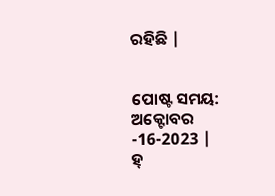ରହିଛି |


ପୋଷ୍ଟ ସମୟ: ଅକ୍ଟୋବର -16-2023 |
ହ୍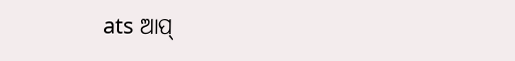ats ଆପ୍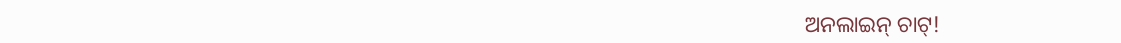ଅନଲାଇନ୍ ଚାଟ୍!